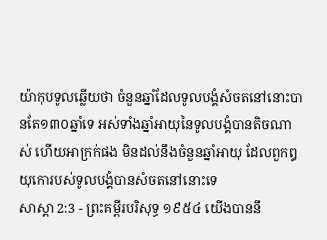យ៉ាកុបទូលឆ្លើយថា ចំនួនឆ្នាំដែលទូលបង្គំសំចតនៅនោះបានតែ១៣០ឆ្នាំទេ អស់ទាំងឆ្នាំអាយុនៃទូលបង្គំបានតិចណាស់ ហើយអាក្រក់ផង មិនដល់នឹងចំនួនឆ្នាំអាយុ ដែលពួកឰយុកោរបស់ទូលបង្គំបានសំចតនៅនោះទេ
សាស្តា 2:3 - ព្រះគម្ពីរបរិសុទ្ធ ១៩៥៤ យើងបាននឹ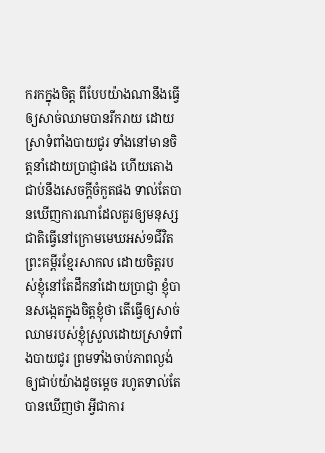ករកក្នុងចិត្ត ពីបែបយ៉ាងណានឹងធ្វើឲ្យសាច់ឈាមបានរីករាយ ដោយស្រាទំពាំងបាយជូរ ទាំងនៅមានចិត្តនាំដោយប្រាជ្ញាផង ហើយតោងជាប់នឹងសេចក្ដីចំកួតផង ទាល់តែបានឃើញការណាដែលគួរឲ្យមនុស្សជាតិធ្វើនៅក្រោមមេឃអស់១ជីវិត ព្រះគម្ពីរខ្មែរសាកល ដោយចិត្តរបស់ខ្ញុំនៅតែដឹកនាំដោយប្រាជ្ញា ខ្ញុំបានសង្កេតក្នុងចិត្តខ្ញុំថា តើធ្វើឲ្យសាច់ឈាមរបស់ខ្ញុំស្រួលដោយស្រាទំពាំងបាយជូរ ព្រមទាំងចាប់ភាពល្ងង់ឲ្យជាប់យ៉ាងដូចម្ដេច រហូតទាល់តែបានឃើញថា អ្វីជាការ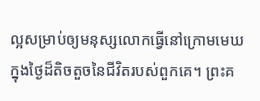ល្អសម្រាប់ឲ្យមនុស្សលោកធ្វើនៅក្រោមមេឃ ក្នុងថ្ងៃដ៏តិចតួចនៃជីវិតរបស់ពួកគេ។ ព្រះគ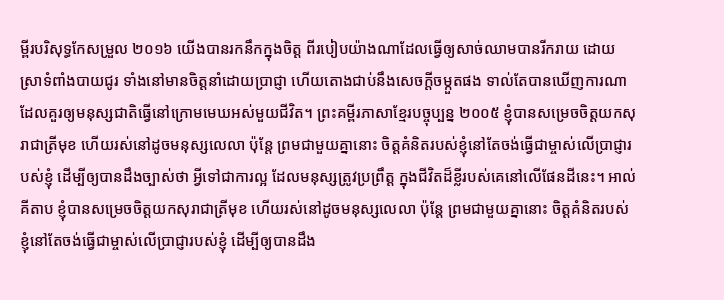ម្ពីរបរិសុទ្ធកែសម្រួល ២០១៦ យើងបានរកនឹកក្នុងចិត្ត ពីរបៀបយ៉ាងណាដែលធ្វើឲ្យសាច់ឈាមបានរីករាយ ដោយស្រាទំពាំងបាយជូរ ទាំងនៅមានចិត្តនាំដោយប្រាជ្ញា ហើយតោងជាប់នឹងសេចក្ដីចម្កួតផង ទាល់តែបានឃើញការណាដែលគួរឲ្យមនុស្សជាតិធ្វើនៅក្រោមមេឃអស់មួយជីវិត។ ព្រះគម្ពីរភាសាខ្មែរបច្ចុប្បន្ន ២០០៥ ខ្ញុំបានសម្រេចចិត្តយកសុរាជាត្រីមុខ ហើយរស់នៅដូចមនុស្សលេលា ប៉ុន្តែ ព្រមជាមួយគ្នានោះ ចិត្តគំនិតរបស់ខ្ញុំនៅតែចង់ធ្វើជាម្ចាស់លើប្រាជ្ញារបស់ខ្ញុំ ដើម្បីឲ្យបានដឹងច្បាស់ថា អ្វីទៅជាការល្អ ដែលមនុស្សត្រូវប្រព្រឹត្ត ក្នុងជីវិតដ៏ខ្លីរបស់គេនៅលើផែនដីនេះ។ អាល់គីតាប ខ្ញុំបានសម្រេចចិត្តយកសុរាជាត្រីមុខ ហើយរស់នៅដូចមនុស្សលេលា ប៉ុន្តែ ព្រមជាមួយគ្នានោះ ចិត្តគំនិតរបស់ខ្ញុំនៅតែចង់ធ្វើជាម្ចាស់លើប្រាជ្ញារបស់ខ្ញុំ ដើម្បីឲ្យបានដឹង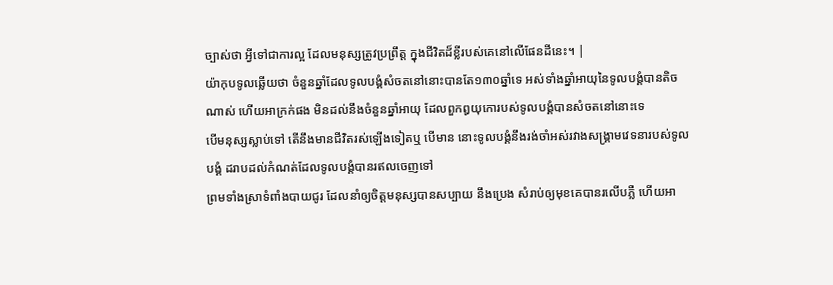ច្បាស់ថា អ្វីទៅជាការល្អ ដែលមនុស្សត្រូវប្រព្រឹត្ត ក្នុងជីវិតដ៏ខ្លីរបស់គេនៅលើផែនដីនេះ។ |
យ៉ាកុបទូលឆ្លើយថា ចំនួនឆ្នាំដែលទូលបង្គំសំចតនៅនោះបានតែ១៣០ឆ្នាំទេ អស់ទាំងឆ្នាំអាយុនៃទូលបង្គំបានតិចណាស់ ហើយអាក្រក់ផង មិនដល់នឹងចំនួនឆ្នាំអាយុ ដែលពួកឰយុកោរបស់ទូលបង្គំបានសំចតនៅនោះទេ
បើមនុស្សស្លាប់ទៅ តើនឹងមានជីវិតរស់ឡើងទៀតឬ បើមាន នោះទូលបង្គំនឹងរង់ចាំអស់រវាងសង្គ្រាមវេទនារបស់ទូលបង្គំ ដរាបដល់កំណត់ដែលទូលបង្គំបានរឥលចេញទៅ
ព្រមទាំងស្រាទំពាំងបាយជូរ ដែលនាំឲ្យចិត្តមនុស្សបានសប្បាយ នឹងប្រេង សំរាប់ឲ្យមុខគេបានរលើបភ្លឺ ហើយអា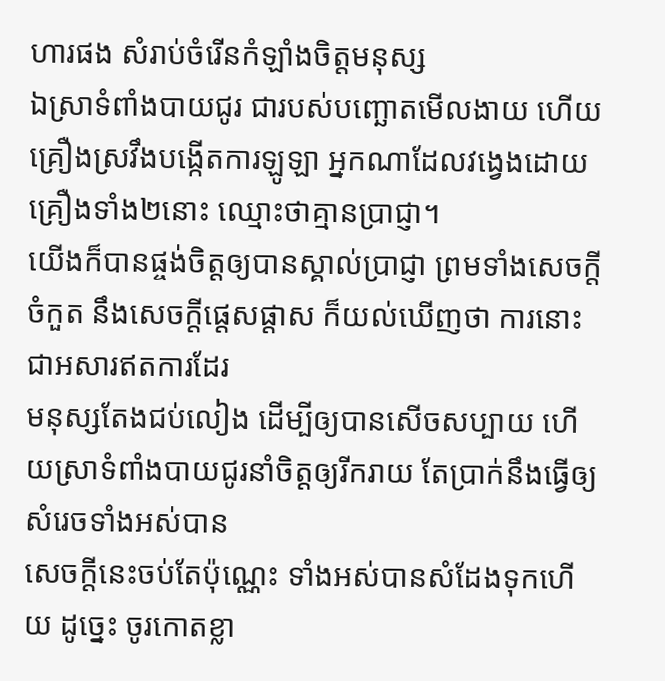ហារផង សំរាប់ចំរើនកំឡាំងចិត្តមនុស្ស
ឯស្រាទំពាំងបាយជូរ ជារបស់បញ្ឆោតមើលងាយ ហើយគ្រឿងស្រវឹងបង្កើតការឡូឡា អ្នកណាដែលវង្វេងដោយគ្រឿងទាំង២នោះ ឈ្មោះថាគ្មានប្រាជ្ញា។
យើងក៏បានផ្ចង់ចិត្តឲ្យបានស្គាល់ប្រាជ្ញា ព្រមទាំងសេចក្ដីចំកួត នឹងសេចក្ដីផ្តេសផ្តាស ក៏យល់ឃើញថា ការនោះជាអសារឥតការដែរ
មនុស្សតែងជប់លៀង ដើម្បីឲ្យបានសើចសប្បាយ ហើយស្រាទំពាំងបាយជូរនាំចិត្តឲ្យរីករាយ តែប្រាក់នឹងធ្វើឲ្យសំរេចទាំងអស់បាន
សេចក្ដីនេះចប់តែប៉ុណ្ណេះ ទាំងអស់បានសំដែងទុកហើយ ដូច្នេះ ចូរកោតខ្លា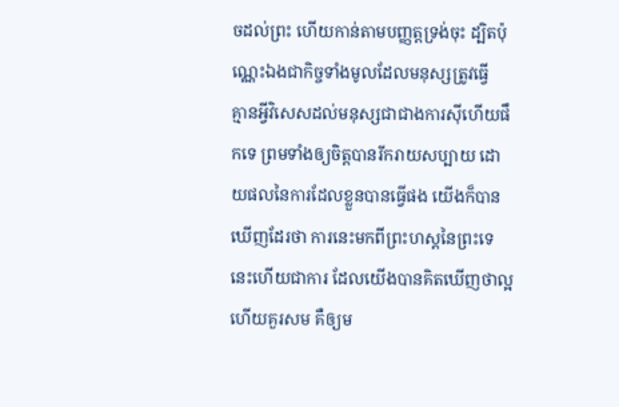ចដល់ព្រះ ហើយកាន់តាមបញ្ញត្តទ្រង់ចុះ ដ្បិតប៉ុណ្ណេះឯងជាកិច្ចទាំងមូលដែលមនុស្សត្រូវធ្វើ
គ្មានអ្វីវិសេសដល់មនុស្សជាជាងការស៊ីហើយផឹកទេ ព្រមទាំងឲ្យចិត្តបានរីករាយសប្បាយ ដោយផលនៃការដែលខ្លួនបានធ្វើផង យើងក៏បានឃើញដែរថា ការនេះមកពីព្រះហស្តនៃព្រះទេ
នេះហើយជាការ ដែលយើងបានគិតឃើញថាល្អ ហើយគួរសម គឺឲ្យម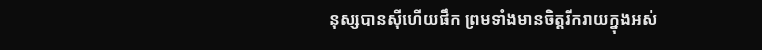នុស្សបានស៊ីហើយផឹក ព្រមទាំងមានចិត្តរីករាយក្នុងអស់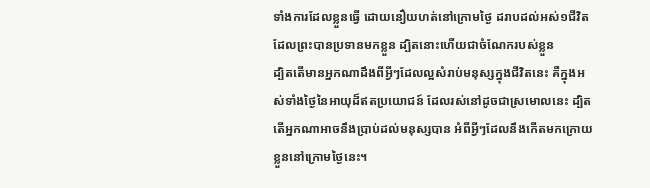ទាំងការដែលខ្លួនធ្វើ ដោយនឿយហត់នៅក្រោមថ្ងៃ ដរាបដល់អស់១ជីវិត ដែលព្រះបានប្រទានមកខ្លួន ដ្បិតនោះហើយជាចំណែករបស់ខ្លួន
ដ្បិតតើមានអ្នកណាដឹងពីអ្វីៗដែលល្អសំរាប់មនុស្សក្នុងជីវិតនេះ គឺក្នុងអស់ទាំងថ្ងៃនៃអាយុដ៏ឥតប្រយោជន៍ ដែលរស់នៅដូចជាស្រមោលនេះ ដ្បិតតើអ្នកណាអាចនឹងប្រាប់ដល់មនុស្សបាន អំពីអ្វីៗដែលនឹងកើតមកក្រោយខ្លួននៅក្រោមថ្ងៃនេះ។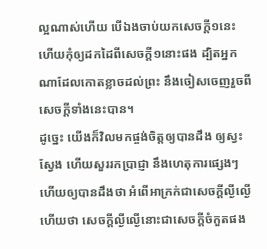ល្អណាស់ហើយ បើឯងចាប់យកសេចក្ដី១នេះ ហើយកុំឲ្យដកដៃពីសេចក្ដី១នោះផង ដ្បិតអ្នកណាដែលកោតខ្លាចដល់ព្រះ នឹងចៀសចេញរួចពីសេចក្ដីទាំងនេះបាន។
ដូច្នេះ យើងក៏វិលមកផ្ចង់ចិត្តឲ្យបានដឹង ឲ្យស្វះស្វែង ហើយសួររកប្រាជ្ញា នឹងហេតុការផ្សេងៗ ហើយឲ្យបានដឹងថា អំពើអាក្រក់ជាសេចក្ដីល្ងីល្ងើ ហើយថា សេចក្ដីល្ងីល្ងើនោះជាសេចក្ដីចំកួតផង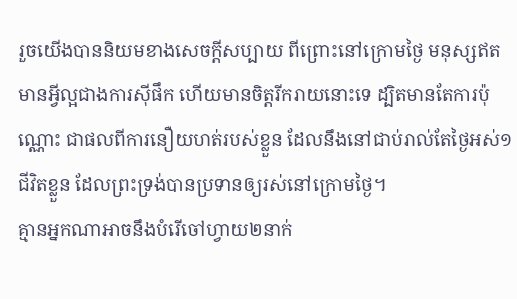រួចយើងបាននិយមខាងសេចក្ដីសប្បាយ ពីព្រោះនៅក្រោមថ្ងៃ មនុស្សឥតមានអ្វីល្អជាងការស៊ីផឹក ហើយមានចិត្តរីករាយនោះទេ ដ្បិតមានតែការប៉ុណ្ណោះ ជាផលពីការនឿយហត់របស់ខ្លួន ដែលនឹងនៅជាប់រាល់តែថ្ងៃអស់១ជីវិតខ្លួន ដែលព្រះទ្រង់បានប្រទានឲ្យរស់នៅក្រោមថ្ងៃ។
គ្មានអ្នកណាអាចនឹងបំរើចៅហ្វាយ២នាក់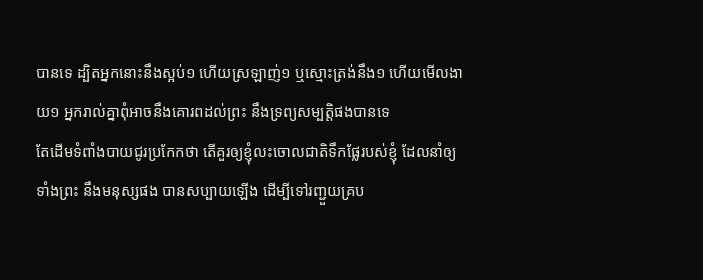បានទេ ដ្បិតអ្នកនោះនឹងស្អប់១ ហើយស្រឡាញ់១ ឬស្មោះត្រង់នឹង១ ហើយមើលងាយ១ អ្នករាល់គ្នាពុំអាចនឹងគោរពដល់ព្រះ នឹងទ្រព្យសម្បត្តិផងបានទេ
តែដើមទំពាំងបាយជូរប្រកែកថា តើគួរឲ្យខ្ញុំលះចោលជាតិទឹកផ្លែរបស់ខ្ញុំ ដែលនាំឲ្យទាំងព្រះ នឹងមនុស្សផង បានសប្បាយឡើង ដើម្បីទៅរញ្ជួយគ្រប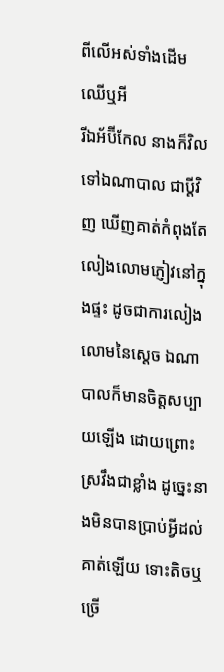ពីលើអស់ទាំងដើមឈើឬអី
រីឯអ័ប៊ីកែល នាងក៏វិលទៅឯណាបាល ជាប្ដីវិញ ឃើញគាត់កំពុងតែលៀងលោមភ្ញៀវនៅក្នុងផ្ទះ ដូចជាការលៀងលោមនៃស្តេច ឯណាបាលក៏មានចិត្តសប្បាយឡើង ដោយព្រោះស្រវឹងជាខ្លាំង ដូច្នេះនាងមិនបានប្រាប់អ្វីដល់គាត់ឡើយ ទោះតិចឬច្រើ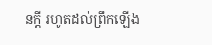នក្តី រហូតដល់ព្រឹកឡើង